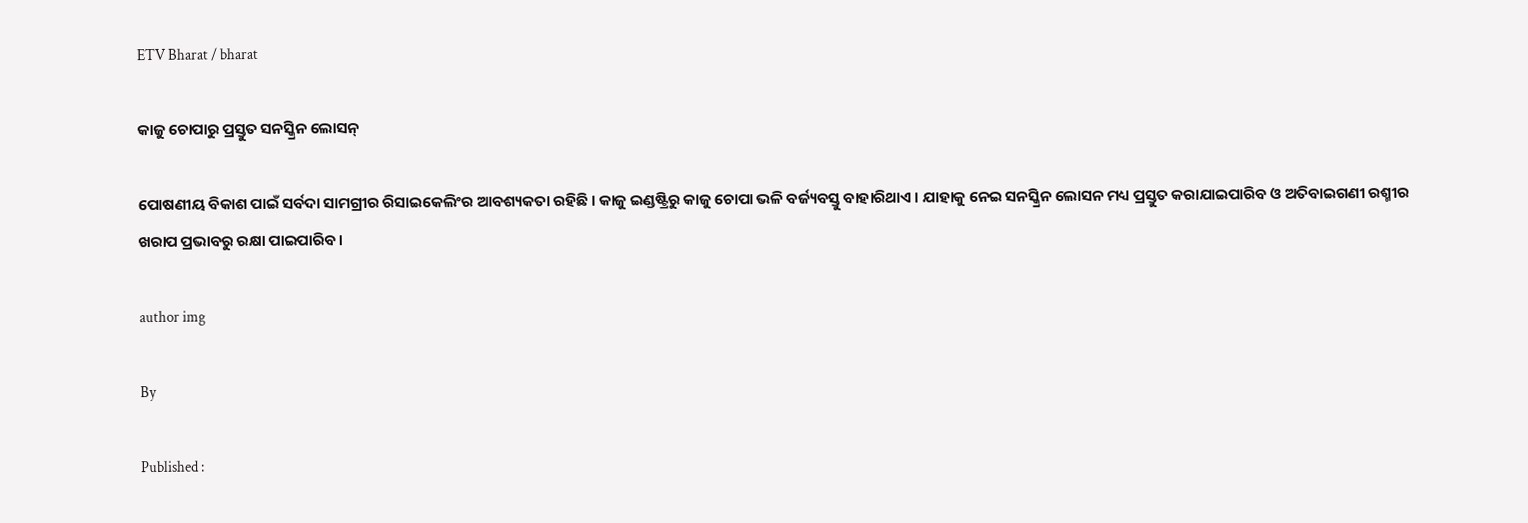ETV Bharat / bharat

କାଜୁ ଚୋପାରୁ ପ୍ରସ୍ତୁତ ସନସ୍କ୍ରିନ ଲୋସନ୍

ପୋଷଣୀୟ ବିକାଶ ପାଇଁ ସର୍ବଦା ସାମଗ୍ରୀର ରିସାଇକେଲିଂର ଆବଶ୍ୟକତା ରହିଛି । କାଜୁ ଇଣ୍ଡଷ୍ଟ୍ରିରୁ କାଜୁ ଚୋପା ଭଳି ବର୍ଜ୍ୟବସ୍ତୁ ବାହାରିଥାଏ । ଯାହାକୁ ନେଇ ସନସ୍କ୍ରିନ ଲୋସନ ମଧ୍ୟ ପ୍ରସ୍ତୁତ କରାଯାଇପାରିବ ଓ ଅତିବାଇଗଣୀ ରଶ୍ମୀର ଖରାପ ପ୍ରଭାବରୁ ରକ୍ଷା ପାଇପାରିବ ।

author img

By

Published :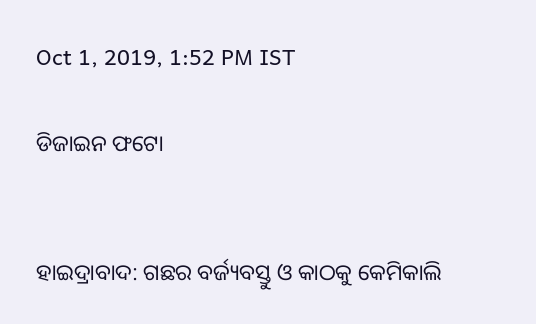Oct 1, 2019, 1:52 PM IST

ଡିଜାଇନ ଫଟୋ


ହାଇଦ୍ରାବାଦ: ଗଛର ବର୍ଜ୍ୟବସ୍ତୁ ଓ କାଠକୁ କେମିକାଲି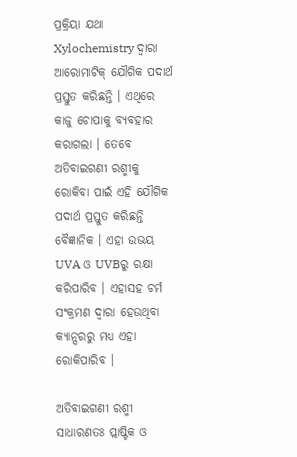ପ୍ରକ୍ରିୟା ଯଥା Xylochemistry ଦ୍ବାରା ଆରୋମାଟିକ୍ ଯୌଗିକ ପଦାର୍ଥ ପ୍ରସ୍ତୁତ କରିଛନ୍ତି । ଏଥିରେ କାଜୁ ଚୋପାକୁ ବ୍ୟବହାର କରାଗଲା । ତେବେ ଅତିବାଇଗଣୀ ରଶ୍ମୀକୁ ରୋକିବା ପାଇଁ ଏହି ଯୌଗିକ ପଦାର୍ଥ ପ୍ରସ୍ତୁତ କରିଛନ୍ତି ବୈଜ୍ଞାନିକ । ଏହା ଉଭୟ UVA ଓ UVBରୁ ରକ୍ଷା କରିପାରିବ । ଏହାସହ ଚର୍ମ ସଂକ୍ରମଣ ଦ୍ବାରା ହେଉଥିବା କ୍ୟାନ୍ସରରୁ ମଧ୍ୟ ଏହା ରୋକିପାରିବ ।

ଅତିବାଇଗଣୀ ରଶ୍ମୀ ସାଧାରଣତଃ ପ୍ଲାଷ୍ଟିକ ଓ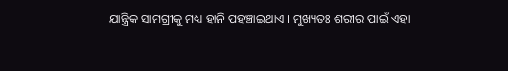ଯାନ୍ତ୍ରିକ ସାମଗ୍ରୀକୁ ମଧ୍ୟ ହାନି ପହଞ୍ଚାଇଥାଏ । ମୁଖ୍ୟତଃ ଶରୀର ପାଇଁ ଏହା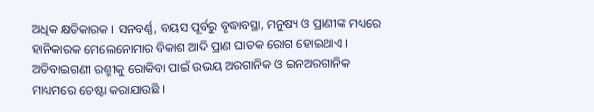ଅଧିକ କ୍ଷତିକାରକ । ସନବର୍ଣ୍ଣ, ବୟସ ପୂର୍ବରୁ ବୃଦ୍ଧାବସ୍ଥା, ମନୁଷ୍ୟ ଓ ପ୍ରାଣୀଙ୍କ ମଧ୍ୟରେ ହାନିକାରକ ମେଲେନୋମାର ବିକାଶ ଆଦି ପ୍ରାଣ ଘାତକ ରୋଗ ହୋଇଥାଏ । ଅତିବାଇଗଣୀ ରଶ୍ମୀକୁ ରୋକିବା ପାଇଁ ଉଭୟ ଅରଗାନିକ ଓ ଇନଅରଗାନିକ ମାଧ୍ୟମରେ ଚେଷ୍ଟା କରାଯାଉଛି ।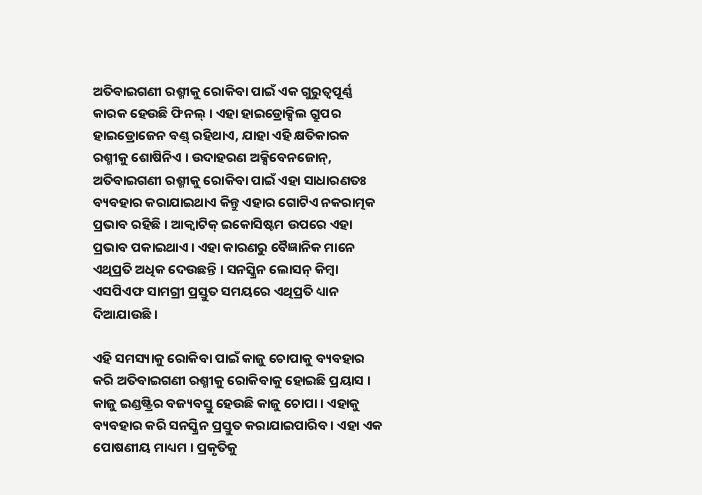ଅତିବାଇଗଣୀ ରଶ୍ମୀକୁ ରୋକିବା ପାଇଁ ଏକ ଗୁରୁତ୍ବପୂର୍ଣ୍ଣ କାରକ ହେଉଛି ଫିନଲ୍ । ଏହା ହାଇଡ୍ରୋକ୍ସିଲ ଗ୍ରୁପର ହାଇଡ୍ରୋଜେନ ବଣ୍ଡ୍ ରହିଥାଏ, ଯାହା ଏହି କ୍ଷତିକାରକ ରଶ୍ମୀକୁ ଶୋଷିନିଏ । ଉଦାହରଣ ଅକ୍ସିବେନଜୋନ୍, ଅତିବାଇଗଣୀ ରଶ୍ମୀକୁ ରୋକିବା ପାଇଁ ଏହା ସାଧାରଣତଃ ବ୍ୟବହାର କରାଯାଇଥାଏ କିନ୍ତୁ ଏହାର ଗୋଟିଏ ନକରାତ୍ମକ ପ୍ରଭାବ ରହିଛି । ଆକ୍ବାଟିକ୍ ଇକୋସିଷ୍ଟମ ଉପରେ ଏହା ପ୍ରଭାବ ପକାଇଥାଏ । ଏହା କାରଣରୁ ବୈଜ୍ଞାନିକ ମାନେ ଏଥିପ୍ରତି ଅଧିକ ଦେଉଛନ୍ତି । ସନସ୍କ୍ରିନ ଲୋସନ୍ କିମ୍ବା ଏସପିଏଫ ସାମଗ୍ରୀ ପ୍ରସ୍ତୁତ ସମୟରେ ଏଥିପ୍ରତି ଧ୍ୟାନ ଦିଆଯାଉଛି ।

ଏହି ସମସ୍ୟାକୁ ରୋକିବା ପାଇଁ କାଜୁ ଚୋପାକୁ ବ୍ୟବହାର କରି ଅତିବାଇଗଣୀ ରଶ୍ମୀକୁ ରୋକିବାକୁ ହୋଇଛି ପ୍ରୟାସ । କାଜୁ ଇଣ୍ଡଷ୍ଟ୍ରିର ବଜ୍ୟବସ୍ତୁ ହେଉଛି କାଜୁ ଚୋପା । ଏହାକୁ ବ୍ୟବହାର କରି ସନସ୍କ୍ରିନ ପ୍ରସ୍ତୁତ କରାଯାଇପାରିବ । ଏହା ଏକ ପୋଷଣୀୟ ମାଧ୍ୟମ । ପ୍ରକୃତିକୁ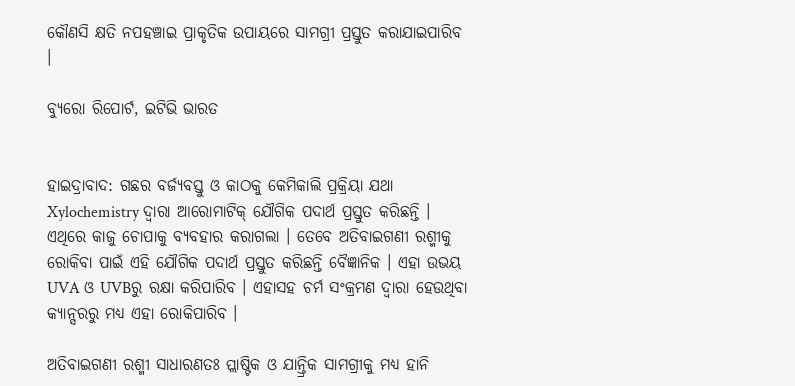କୌଣସି କ୍ଷତି ନପହଞ୍ଚାଇ ପ୍ରାକୃତିକ ଉପାୟରେ ସାମଗ୍ରୀ ପ୍ରସ୍ତୁତ କରାଯାଇପାରିବ ।

ବ୍ୟୁରୋ ରିପୋର୍ଟ, ଇଟିଭି ଭାରତ


ହାଇଦ୍ରାବାଦ: ଗଛର ବର୍ଜ୍ୟବସ୍ତୁ ଓ କାଠକୁ କେମିକାଲି ପ୍ରକ୍ରିୟା ଯଥା Xylochemistry ଦ୍ବାରା ଆରୋମାଟିକ୍ ଯୌଗିକ ପଦାର୍ଥ ପ୍ରସ୍ତୁତ କରିଛନ୍ତି । ଏଥିରେ କାଜୁ ଚୋପାକୁ ବ୍ୟବହାର କରାଗଲା । ତେବେ ଅତିବାଇଗଣୀ ରଶ୍ମୀକୁ ରୋକିବା ପାଇଁ ଏହି ଯୌଗିକ ପଦାର୍ଥ ପ୍ରସ୍ତୁତ କରିଛନ୍ତି ବୈଜ୍ଞାନିକ । ଏହା ଉଭୟ UVA ଓ UVBରୁ ରକ୍ଷା କରିପାରିବ । ଏହାସହ ଚର୍ମ ସଂକ୍ରମଣ ଦ୍ବାରା ହେଉଥିବା କ୍ୟାନ୍ସରରୁ ମଧ୍ୟ ଏହା ରୋକିପାରିବ ।

ଅତିବାଇଗଣୀ ରଶ୍ମୀ ସାଧାରଣତଃ ପ୍ଲାଷ୍ଟିକ ଓ ଯାନ୍ତ୍ରିକ ସାମଗ୍ରୀକୁ ମଧ୍ୟ ହାନି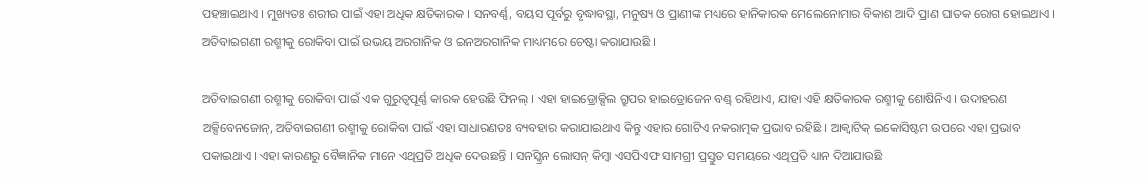ପହଞ୍ଚାଇଥାଏ । ମୁଖ୍ୟତଃ ଶରୀର ପାଇଁ ଏହା ଅଧିକ କ୍ଷତିକାରକ । ସନବର୍ଣ୍ଣ, ବୟସ ପୂର୍ବରୁ ବୃଦ୍ଧାବସ୍ଥା, ମନୁଷ୍ୟ ଓ ପ୍ରାଣୀଙ୍କ ମଧ୍ୟରେ ହାନିକାରକ ମେଲେନୋମାର ବିକାଶ ଆଦି ପ୍ରାଣ ଘାତକ ରୋଗ ହୋଇଥାଏ । ଅତିବାଇଗଣୀ ରଶ୍ମୀକୁ ରୋକିବା ପାଇଁ ଉଭୟ ଅରଗାନିକ ଓ ଇନଅରଗାନିକ ମାଧ୍ୟମରେ ଚେଷ୍ଟା କରାଯାଉଛି ।

ଅତିବାଇଗଣୀ ରଶ୍ମୀକୁ ରୋକିବା ପାଇଁ ଏକ ଗୁରୁତ୍ବପୂର୍ଣ୍ଣ କାରକ ହେଉଛି ଫିନଲ୍ । ଏହା ହାଇଡ୍ରୋକ୍ସିଲ ଗ୍ରୁପର ହାଇଡ୍ରୋଜେନ ବଣ୍ଡ୍ ରହିଥାଏ, ଯାହା ଏହି କ୍ଷତିକାରକ ରଶ୍ମୀକୁ ଶୋଷିନିଏ । ଉଦାହରଣ ଅକ୍ସିବେନଜୋନ୍, ଅତିବାଇଗଣୀ ରଶ୍ମୀକୁ ରୋକିବା ପାଇଁ ଏହା ସାଧାରଣତଃ ବ୍ୟବହାର କରାଯାଇଥାଏ କିନ୍ତୁ ଏହାର ଗୋଟିଏ ନକରାତ୍ମକ ପ୍ରଭାବ ରହିଛି । ଆକ୍ବାଟିକ୍ ଇକୋସିଷ୍ଟମ ଉପରେ ଏହା ପ୍ରଭାବ ପକାଇଥାଏ । ଏହା କାରଣରୁ ବୈଜ୍ଞାନିକ ମାନେ ଏଥିପ୍ରତି ଅଧିକ ଦେଉଛନ୍ତି । ସନସ୍କ୍ରିନ ଲୋସନ୍ କିମ୍ବା ଏସପିଏଫ ସାମଗ୍ରୀ ପ୍ରସ୍ତୁତ ସମୟରେ ଏଥିପ୍ରତି ଧ୍ୟାନ ଦିଆଯାଉଛି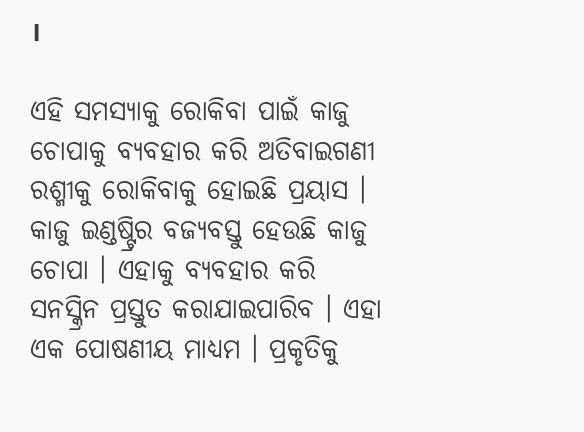।

ଏହି ସମସ୍ୟାକୁ ରୋକିବା ପାଇଁ କାଜୁ ଚୋପାକୁ ବ୍ୟବହାର କରି ଅତିବାଇଗଣୀ ରଶ୍ମୀକୁ ରୋକିବାକୁ ହୋଇଛି ପ୍ରୟାସ । କାଜୁ ଇଣ୍ଡଷ୍ଟ୍ରିର ବଜ୍ୟବସ୍ତୁ ହେଉଛି କାଜୁ ଚୋପା । ଏହାକୁ ବ୍ୟବହାର କରି ସନସ୍କ୍ରିନ ପ୍ରସ୍ତୁତ କରାଯାଇପାରିବ । ଏହା ଏକ ପୋଷଣୀୟ ମାଧ୍ୟମ । ପ୍ରକୃତିକୁ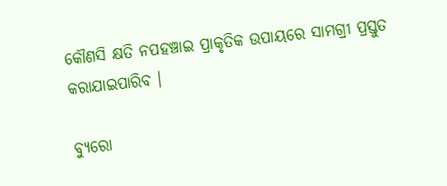କୌଣସି କ୍ଷତି ନପହଞ୍ଚାଇ ପ୍ରାକୃତିକ ଉପାୟରେ ସାମଗ୍ରୀ ପ୍ରସ୍ତୁତ କରାଯାଇପାରିବ ।

ବ୍ୟୁରୋ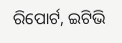ରିପୋର୍ଟ, ଇଟିଭି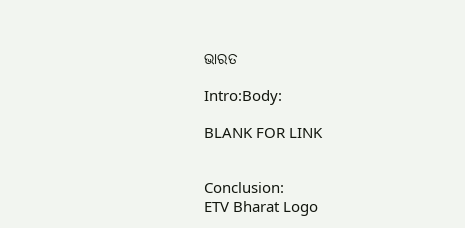ଭାରତ

Intro:Body:

BLANK FOR LINK


Conclusion:
ETV Bharat Logo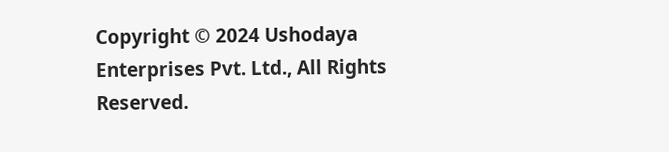Copyright © 2024 Ushodaya Enterprises Pvt. Ltd., All Rights Reserved.